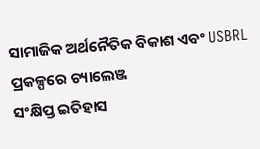ସାମାଜିକ ଅର୍ଥନୈତିକ ବିକାଶ ଏବଂ USBRL ପ୍ରକଳ୍ପରେ ଚ୍ୟାଲେଞ୍ଜ
ସଂକ୍ଷିପ୍ତ ଇତିହାସ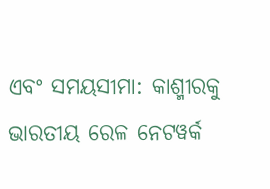ଏବଂ ସମୟସୀମା: କାଶ୍ମୀରକୁ ଭାରତୀୟ ରେଳ ନେଟୱର୍କ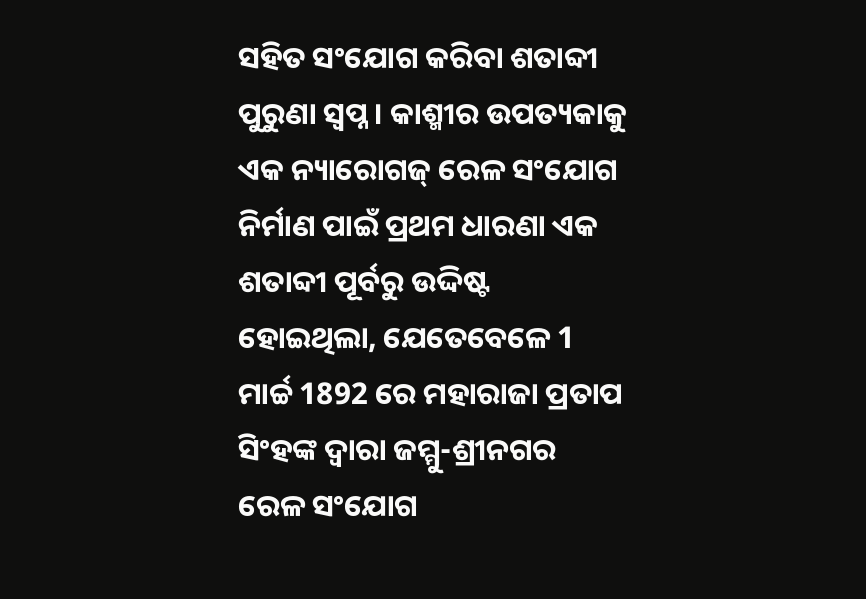ସହିତ ସଂଯୋଗ କରିବା ଶତାବ୍ଦୀ ପୁରୁଣା ସ୍ୱପ୍ନ । କାଶ୍ମୀର ଉପତ୍ୟକାକୁ ଏକ ନ୍ୟାରୋଗଜ୍ ରେଳ ସଂଯୋଗ ନିର୍ମାଣ ପାଇଁ ପ୍ରଥମ ଧାରଣା ଏକ ଶତାବ୍ଦୀ ପୂର୍ବରୁ ଉଦ୍ଦିଷ୍ଟ ହୋଇଥିଲା, ଯେତେବେଳେ 1 ମାର୍ଚ୍ଚ 1892 ରେ ମହାରାଜା ପ୍ରତାପ ସିଂହଙ୍କ ଦ୍ୱାରା ଜମ୍ମୁ-ଶ୍ରୀନଗର ରେଳ ସଂଯୋଗ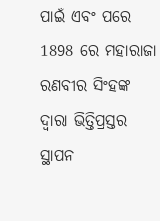ପାଇଁ ଏବଂ ପରେ 1898 ରେ ମହାରାଜା ରଣବୀର ସିଂହଙ୍କ ଦ୍ୱାରା ଭିତ୍ତିପ୍ରସ୍ତର ସ୍ଥାପନ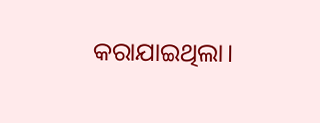କରାଯାଇଥିଲା।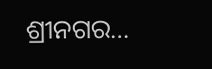ଶ୍ରୀନଗର…